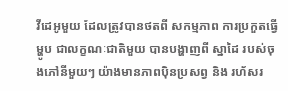វីដេអូមួយ ដែលត្រូវបានថតពី សកម្មភាព ការប្រកួតធ្វើម្ហូប ជាលក្ខណៈជាតិមួយ បានបង្ហាញពី ស្នាដៃ របស់ចុងភៅនីមួយៗ យ៉ាងមានភាពប៉ិនប្រសព្វ និង រហ័សរ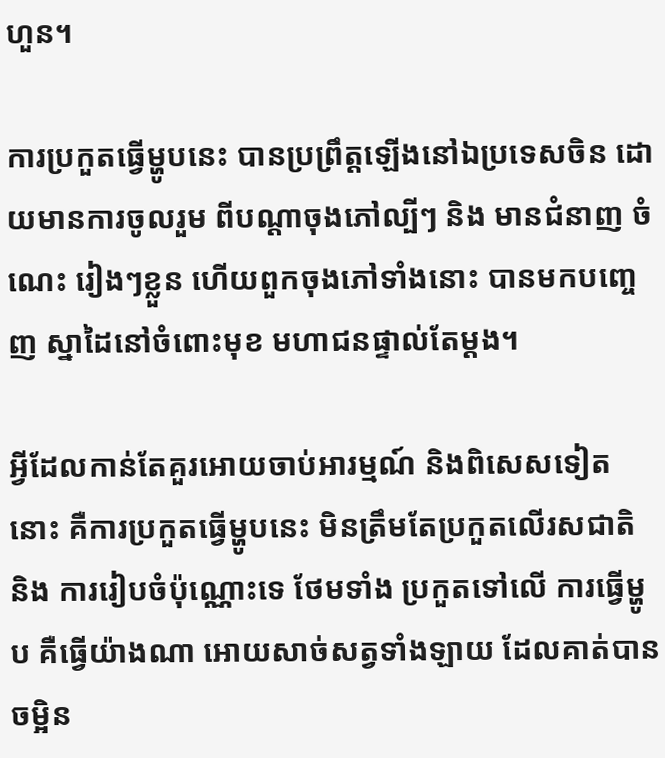ហួន។

ការប្រកួតធ្វើម្ហូបនេះ បានប្រព្រឹត្តឡើងនៅឯប្រទេសចិន ដោយមានការចូលរួម ពីបណ្ដាចុងភៅល្បីៗ និង មានជំនាញ ចំណេះ រៀងៗខ្លួន ហើយពួកចុងភៅទាំងនោះ បានមកបញ្ចេញ ស្នាដៃនៅចំពោះមុខ មហាជនផ្ទាល់តែម្ដង។

អ្វីដែលកាន់តែគួរអោយចាប់អារម្មណ៍ និងពិសេសទៀតនោះ គឺការប្រកួតធ្វើម្ហូបនេះ មិនត្រឹមតែប្រកួតលើរសជាតិ និង ការរៀបចំប៉ុណ្ណោះទេ ថែមទាំង ប្រកួតទៅលើ ការធ្វើម្ហូប គឺធ្វើយ៉ាងណា អោយសាច់សត្វទាំងឡាយ ដែលគាត់បានចម្អិន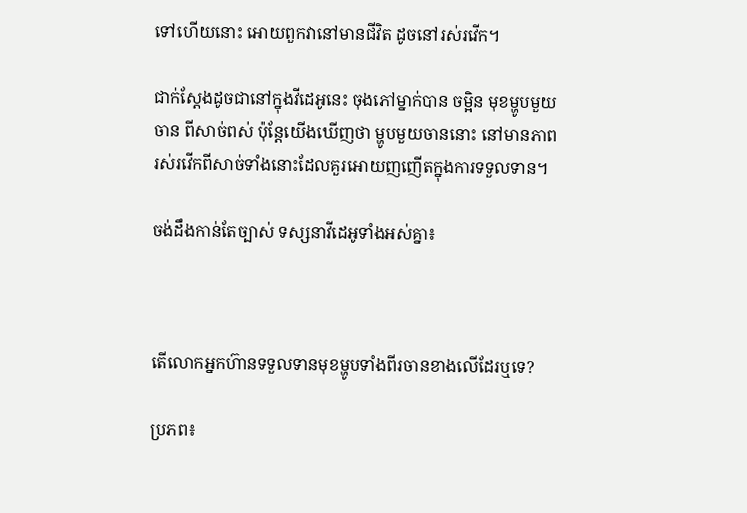ទៅហើយនោះ អោយពួកវានៅមានជីវិត ដូចនៅរស់រវើក។

ជាក់ស្ដែងដូចជានៅក្នុងវីដេអូនេះ ចុងភៅម្នាក់បាន ចម្អិន មុខម្ហូបមួយចាន ពីសាច់ពស់ ប៉ុន្តែយើងឃើញថា ម្ហូបមួយចាននោះ នៅមានភាពរស់រវើកពីសាច់ទាំងនោះដែលគួរអោយញញើតក្នុងការទទួលទាន។

ចង់ដឹងកាន់តែច្បាស់ ទស្សនាវីដេអូទាំងអស់គ្នា៖



តើលោកអ្នកហ៊ានទទួលទានមុខម្ហូបទាំងពីរចានខាងលើដែរឬទេ?

ប្រភព៖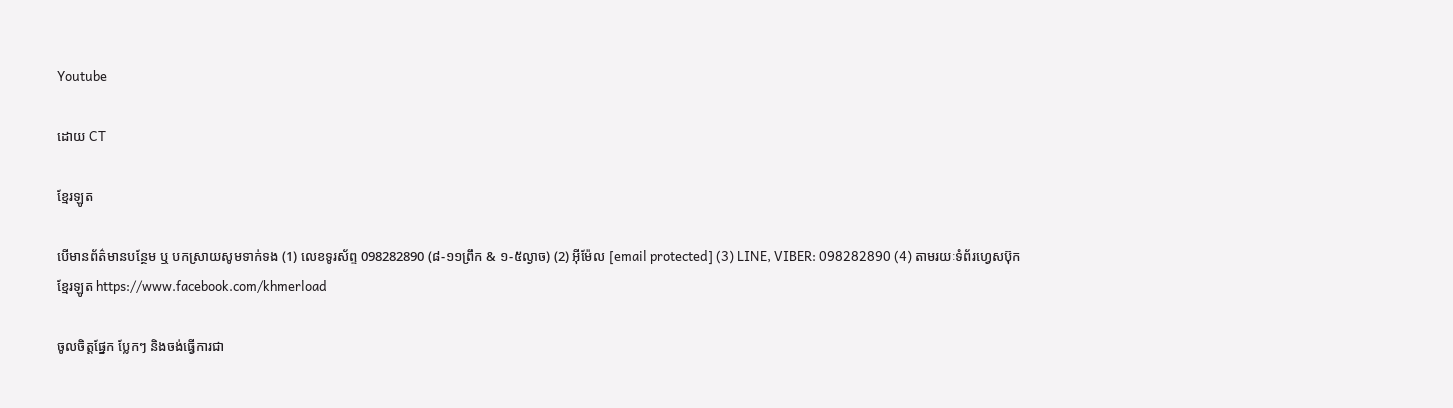Youtube

ដោយ CT

ខ្មែរឡូត

បើមានព័ត៌មានបន្ថែម ឬ បកស្រាយសូមទាក់ទង (1) លេខទូរស័ព្ទ 098282890 (៨-១១ព្រឹក & ១-៥ល្ងាច) (2) អ៊ីម៉ែល [email protected] (3) LINE, VIBER: 098282890 (4) តាមរយៈទំព័រហ្វេសប៊ុកខ្មែរឡូត https://www.facebook.com/khmerload

ចូលចិត្តផ្នែក ប្លែកៗ និងចង់ធ្វើការជា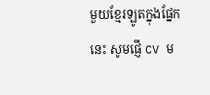មួយខ្មែរឡូតក្នុងផ្នែកនេះ សូមផ្ញើ CV ម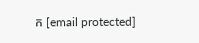ក [email protected]